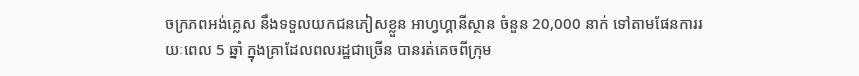ចក្រភពអង់គ្លេស នឹងទទួលយកជនភៀសខ្លួន អាហ្វហ្គានីស្ថាន ចំនួន 20,000 នាក់ ទៅតាមផែនការរយៈពេល 5 ឆ្នាំ ក្នុងគ្រាដែលពលរដ្ឋជាច្រើន បានរត់គេចពីក្រុម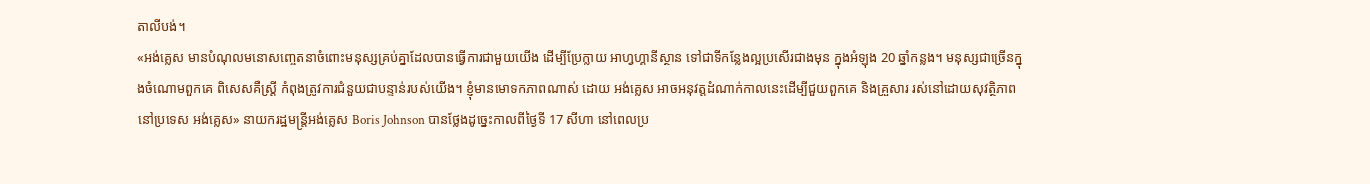តាលីបង់។
«អង់គ្លេស មានបំណុលមនោសញ្ចេតនាចំពោះមនុស្សគ្រប់គ្នាដែលបានធ្វើការជាមួយយើង ដើម្បីប្រែក្លាយ អាហ្វហ្គានីស្ថាន ទៅជាទីកន្លែងល្អប្រសើរជាងមុន ក្នុងអំឡុង 20 ឆ្នាំកន្លង។ មនុស្សជាច្រើនក្នុងចំណោមពួកគេ ពិសេសគឺស្ត្រី កំពុងត្រូវការជំនួយជាបន្ទាន់របស់យើង។ ខ្ញុំមានមោទកភាពណាស់ ដោយ អង់គ្លេស អាចអនុវត្តដំណាក់កាលនេះដើម្បីជួយពួកគេ និងគ្រួសារ រស់នៅដោយសុវត្ថិភាពនៅប្រទេស អង់គ្លេស» នាយករដ្ឋមន្ត្រីអង់គ្លេស Boris Johnson បានថ្លែងដូច្នេះកាលពីថ្ងៃទី 17 សីហា នៅពេលប្រ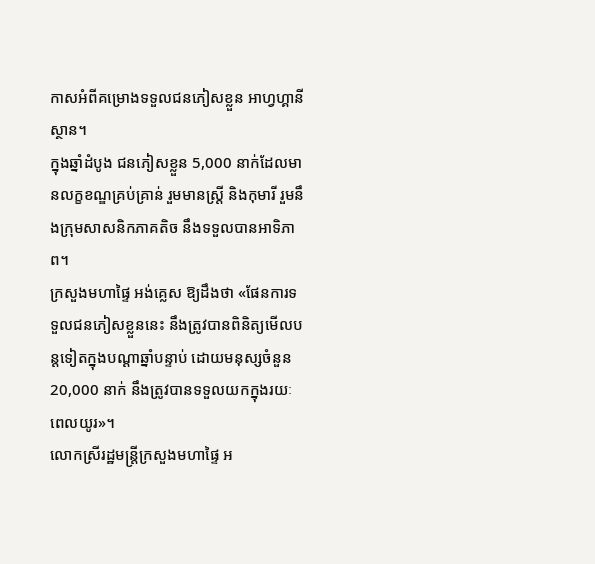កាសអំពីគម្រោងទទួលជនភៀសខ្លួន អាហ្វហ្គានីស្ថាន។
ក្នុងឆ្នាំដំបូង ជនភៀសខ្លួន 5,000 នាក់ដែលមានលក្ខខណ្ឌគ្រប់គ្រាន់ រួមមានស្ត្រី និងកុមារី រួមនឹងក្រុមសាសនិកភាគតិច នឹងទទួលបានអាទិភាព។
ក្រសួងមហាផ្ទៃ អង់គ្លេស ឱ្យដឹងថា «ផែនការទទួលជនភៀសខ្លួននេះ នឹងត្រូវបានពិនិត្យមើលបន្តទៀតក្នុងបណ្ដាឆ្នាំបន្ទាប់ ដោយមនុស្សចំនួន 20,000 នាក់ នឹងត្រូវបានទទួលយកក្នុងរយៈពេលយូរ»។
លោកស្រីរដ្ឋមន្ត្រីក្រសួងមហាផ្ទៃ អ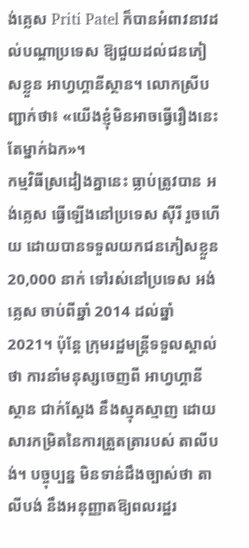ង់គ្លេស Priti Patel ក៏បានអំពាវនាវដល់បណ្ដាប្រទេស ឱ្យជួយដល់ជនភៀសខ្លួន អាហ្វហ្គានីស្ថាន។ លោកស្រីបញ្ជាក់ថា៖ «យើងខ្ញុំមិនអាចធ្វើរឿងនេះតែម្នាក់ឯក»។
កម្មវិធីស្រដៀងគ្នានេះ ធ្លាប់ត្រូវបាន អង់គ្លេស ធ្វើឡើងនៅប្រទេស ស៊ីរី រួចហើយ ដោយបានទទួលយកជនភៀសខ្លួន 20,000 នាក់ ទៅរស់នៅប្រទេស អង់គ្លេស ចាប់ពីឆ្នាំ 2014 ដល់ឆ្នាំ 2021។ ប៉ុន្តែ ក្រុមរដ្ឋមន្ត្រីទទួលស្គាល់ថា ការនាំមនុស្សចេញពី អាហ្វហ្គានីស្ថាន ជាក់ស្ដែង នឹងស្មុគស្មាញ ដោយសារកម្រិតនៃការត្រួតត្រារបស់ តាលីបង់។ បច្ចុប្បន្ន មិនទាន់ដឹងច្បាស់ថា តាលីបង់ នឹងអនុញ្ញាតឱ្យពលរដ្ឋរ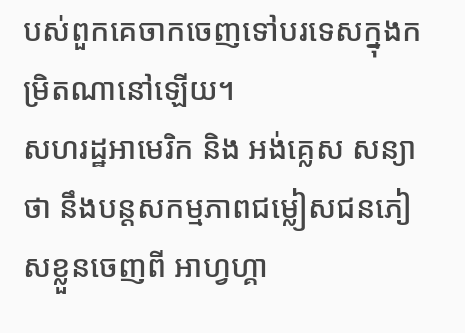បស់ពួកគេចាកចេញទៅបរទេសក្នុងកម្រិតណានៅឡើយ។
សហរដ្ឋអាមេរិក និង អង់គ្លេស សន្យាថា នឹងបន្តសកម្មភាពជម្លៀសជនភៀសខ្លួនចេញពី អាហ្វហ្គា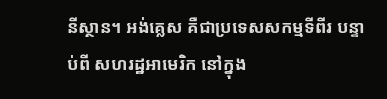នីស្ថាន។ អង់គ្លេស គឺជាប្រទេសសកម្មទីពីរ បន្ទាប់ពី សហរដ្ឋអាមេរិក នៅក្នុង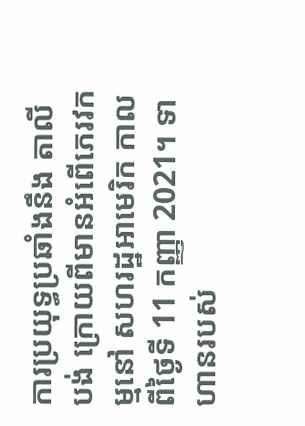ការប្រយុទ្ធប្រឆាំងនឹង តាលីបង់ ក្រោយពីមានអំពើភេរវកម្មនៅ សហរដ្ឋអាមេរិក កាលពីថ្ងៃទី 11 កញ្ញា 2021។ ទាហានរបស់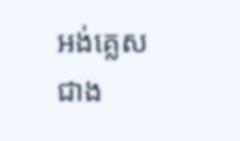អង់គ្លេស ជាង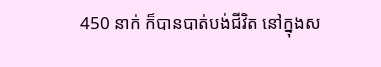450 នាក់ ក៏បានបាត់បង់ជីវិត នៅក្នុងស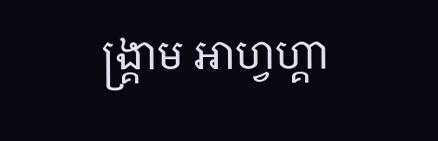ង្គ្រាម អាហ្វហ្គា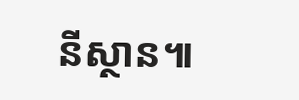នីស្ថាន៕